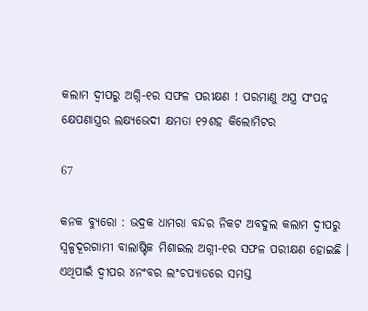କଲାମ ଦ୍ୱୀପରୁ ଅଗ୍ନି-୧ର ସଫଳ ପରୀକ୍ଷଣ ! ପରମାଣୁ ଅସ୍ତ୍ର ସଂପନ୍ନ କ୍ଷେପଣାସ୍ତ୍ରର ଲକ୍ଷ୍ୟଭେଦୀ କ୍ଷମତା ୧୨ଶହ କିଲୋମିଟର

67

କନକ ବ୍ୟୁରୋ : ଭଦ୍ରକ ଧାମରା ବନ୍ଦର ନିକଟ ଅବଦୁଲ କଲାମ ଦ୍ୱୀପରୁ ସ୍ୱଳ୍ପଦୂରଗାମୀ ବାଲାଷ୍ଟିକ ମିଶାଇଲ ଅଗ୍ନୀ-୧ର ସଫଳ ପରୀକ୍ଷଣ ହୋଇଛି । ଏଥିପାଇଁ ଦ୍ୱୀପର ୪ନଂବର ଲଂଚପ୍ୟାଡରେ ସମସ୍ତ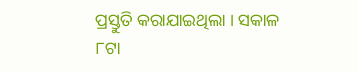ପ୍ରସ୍ତୁତି କରାଯାଇଥିଲା । ସକାଳ ୮ଟା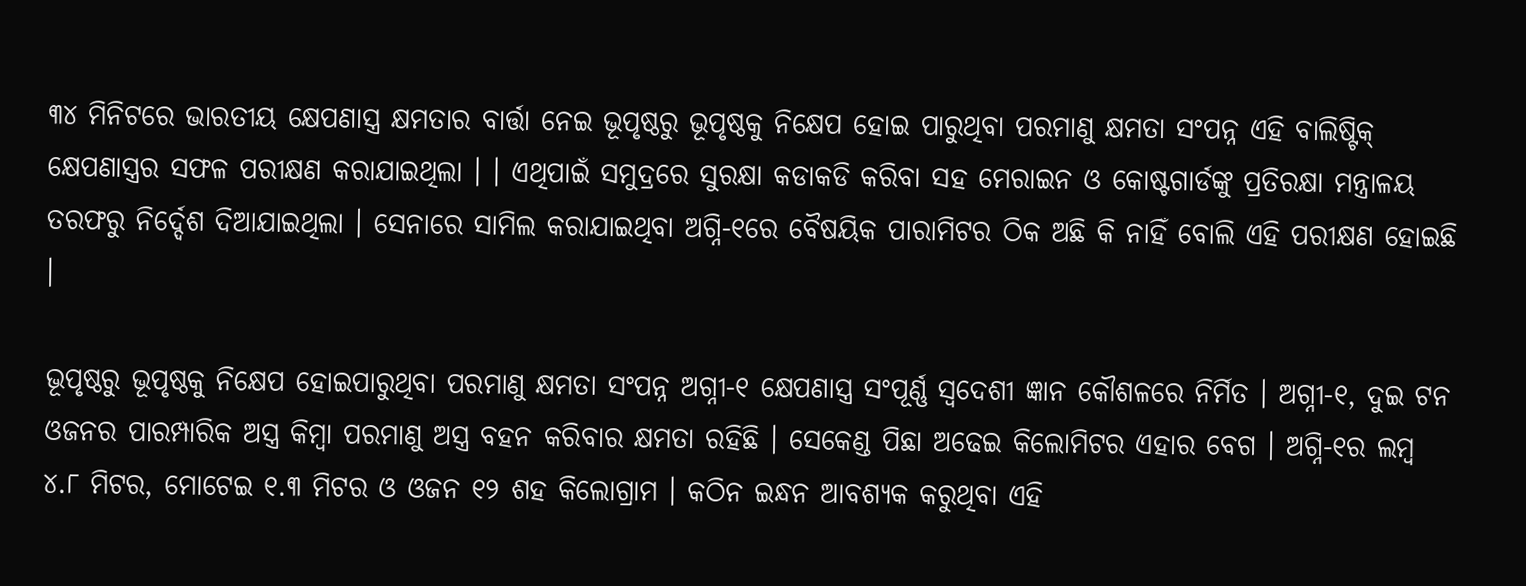୩୪ ମିନିଟରେ ଭାରତୀୟ କ୍ଷେପଣାସ୍ତ୍ର କ୍ଷମତାର ବାର୍ତ୍ତା ନେଇ ଭୂପୃଷ୍ଠରୁ ଭୂପୃଷ୍ଠକୁ ନିକ୍ଷେପ ହୋଇ ପାରୁଥିବା ପରମାଣୁ କ୍ଷମତା ସଂପନ୍ନ ଏହି ବାଲିଷ୍ଟିକ୍ କ୍ଷେପଣାସ୍ତ୍ରର ସଫଳ ପରୀକ୍ଷଣ କରାଯାଇଥିଲା । । ଏଥିପାଇଁ ସମୁଦ୍ରରେ ସୁରକ୍ଷା କଡାକଡି କରିବା ସହ ମେରାଇନ ଓ କୋଷ୍ଟଗାର୍ଡଙ୍କୁ ପ୍ରତିରକ୍ଷା ମନ୍ତ୍ରାଳୟ ତରଫରୁ ନିର୍ଦ୍ଦେଶ ଦିଆଯାଇଥିଲା । ସେନାରେ ସାମିଲ କରାଯାଇଥିବା ଅଗ୍ନି-୧ରେ ବୈଷୟିକ ପାରାମିଟର ଠିକ ଅଛି କି ନାହିଁ ବୋଲି ଏହି ପରୀକ୍ଷଣ ହୋଇଛି ।

ଭୂପୃଷ୍ଠରୁ ଭୂପୃଷ୍ଠକୁ ନିକ୍ଷେପ ହୋଇପାରୁଥିବା ପରମାଣୁ କ୍ଷମତା ସଂପନ୍ନ ଅଗ୍ନୀ-୧ କ୍ଷେପଣାସ୍ତ୍ର ସଂପୂର୍ଣ୍ଣ ସ୍ୱଦେଶୀ ଜ୍ଞାନ କୌଶଳରେ ନିର୍ମିତ । ଅଗ୍ନୀ-୧, ଦୁଇ ଟନ ଓଜନର ପାରମ୍ପାରିକ ଅସ୍ତ୍ର କିମ୍ବା ପରମାଣୁ ଅସ୍ତ୍ର ବହନ କରିବାର କ୍ଷମତା ରହିଛି । ସେକେଣ୍ଡ ପିଛା ଅଢେଇ କିଲୋମିଟର ଏହାର ବେଗ । ଅଗ୍ନି-୧ର ଲମ୍ବ ୪.୮ ମିଟର, ମୋଟେଇ ୧.୩ ମିଟର ଓ ଓଜନ ୧୨ ଶହ କିଲୋଗ୍ରାମ । କଠିନ ଇନ୍ଧନ ଆବଶ୍ୟକ କରୁଥିବା ଏହି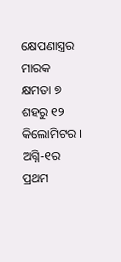କ୍ଷେପଣାସ୍ତ୍ରର ମାରକ କ୍ଷମତା ୭ ଶହରୁ ୧୨ କିଲୋମିଟର । ଅଗ୍ନି-୧ର ପ୍ରଥମ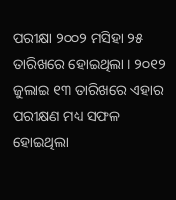ପରୀକ୍ଷା ୨୦୦୨ ମସିହା ୨୫ ତାରିଖରେ ହୋଇଥିଲା । ୨୦୧୨ ଜୁଲାଇ ୧୩ ତାରିଖରେ ଏହାର ପରୀକ୍ଷଣ ମଧ୍ୟ ସଫଳ ହୋଇଥିଲା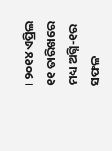। ୨୦୧୪ ଏପ୍ରିଲ ୧୧ ତାରିଖରେ ମଧ୍ୟ ଅଗ୍ନି-୧ର ସଫଳ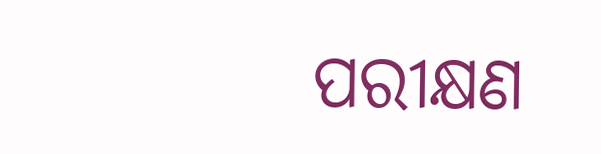ପରୀକ୍ଷଣ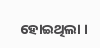ହୋଇଥିଲା ।